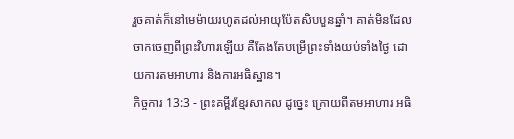រួចគាត់ក៏នៅមេម៉ាយរហូតដល់អាយុប៉ែតសិបបួនឆ្នាំ។ គាត់មិនដែលចាកចេញពីព្រះវិហារឡើយ គឺតែងតែបម្រើព្រះទាំងយប់ទាំងថ្ងៃ ដោយការតមអាហារ និងការអធិស្ឋាន។
កិច្ចការ 13:3 - ព្រះគម្ពីរខ្មែរសាកល ដូច្នេះ ក្រោយពីតមអាហារ អធិ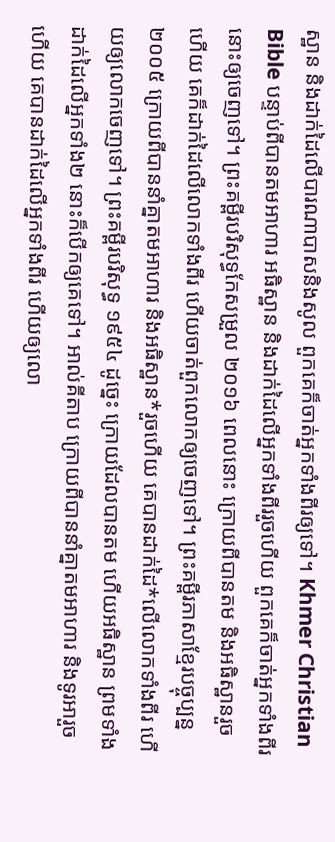ស្ឋាន និងដាក់ដៃលើបារណាបាសនិងសូល ពួកគេក៏ចាត់អ្នកទាំងពីរឲ្យទៅ។ Khmer Christian Bible បន្ទាប់ពីបានតមអាហារ អធិស្ឋាន និងដាក់ដៃលើអ្នកទាំងពីររួចហើយ ពួកគេក៏ចាត់អ្នកទាំងពីរនោះឲ្យចេញទៅ។ ព្រះគម្ពីរបរិសុទ្ធកែសម្រួល ២០១៦ ពេលនោះ ក្រោយពីបានតម និងអធិស្ឋានរួចហើយ គេក៏ដាក់ដៃលើលោកទាំងពីរ ហើយចាត់ពួកលោកឲ្យចេញទៅ។ ព្រះគម្ពីរភាសាខ្មែរបច្ចុប្បន្ន ២០០៥ ក្រោយពីបាននាំគ្នាតមអាហារ និងអធិស្ឋាន*រួចហើយ គេបានដាក់ដៃ*លើលោកទាំងពីរ ហើយឲ្យលោកចេញទៅ។ ព្រះគម្ពីរបរិសុទ្ធ ១៩៥៤ ដូច្នេះ ក្រោយដែលបានតម ហើយអធិស្ឋាន ព្រមទាំងដាក់ដៃលើអ្នកទាំង២ នោះក៏បើកឲ្យគេទៅ។ អាល់គីតាប ក្រោយពីបាននាំគ្នាតមអាហារ និងទូរអារួចហើយ គេបានដាក់ដៃលើអ្នកទាំងពីរ ហើយឲ្យលោ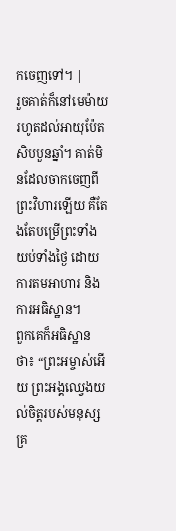កចេញទៅ។ |
រួចគាត់ក៏នៅមេម៉ាយរហូតដល់អាយុប៉ែតសិបបួនឆ្នាំ។ គាត់មិនដែលចាកចេញពីព្រះវិហារឡើយ គឺតែងតែបម្រើព្រះទាំងយប់ទាំងថ្ងៃ ដោយការតមអាហារ និងការអធិស្ឋាន។
ពួកគេក៏អធិស្ឋានថា៖ “ព្រះអម្ចាស់អើយ ព្រះអង្គឈ្វេងយល់ចិត្តរបស់មនុស្សគ្រ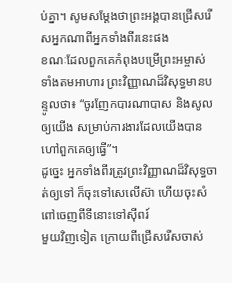ប់គ្នា។ សូមសម្ដែងថាព្រះអង្គបានជ្រើសរើសអ្នកណាពីអ្នកទាំងពីរនេះផង
ខណៈដែលពួកគេកំពុងបម្រើព្រះអម្ចាស់ ទាំងតមអាហារ ព្រះវិញ្ញាណដ៏វិសុទ្ធមានបន្ទូលថា៖ “ចូរញែកបារណាបាស និងសូលឲ្យយើង សម្រាប់ការងារដែលយើងបានហៅពួកគេឲ្យធ្វើ”។
ដូច្នេះ អ្នកទាំងពីរត្រូវព្រះវិញ្ញាណដ៏វិសុទ្ធចាត់ឲ្យទៅ ក៏ចុះទៅសេលើស៊ា ហើយចុះសំពៅចេញពីទីនោះទៅស៊ីពរ៍
មួយវិញទៀត ក្រោយពីជ្រើសរើសចាស់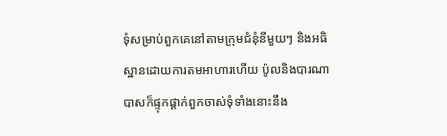ទុំសម្រាប់ពួកគេនៅតាមក្រុមជំនុំនីមួយៗ និងអធិស្ឋានដោយការតមអាហារហើយ ប៉ូលនិងបារណាបាសក៏ផ្ទុកផ្ដាក់ពួកចាស់ទុំទាំងនោះនឹង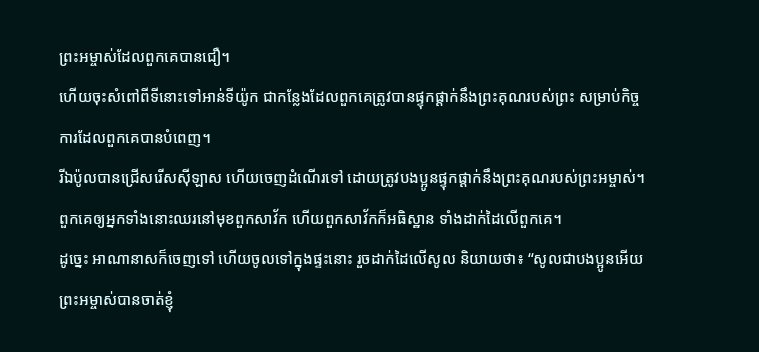ព្រះអម្ចាស់ដែលពួកគេបានជឿ។
ហើយចុះសំពៅពីទីនោះទៅអាន់ទីយ៉ូក ជាកន្លែងដែលពួកគេត្រូវបានផ្ទុកផ្ដាក់នឹងព្រះគុណរបស់ព្រះ សម្រាប់កិច្ចការដែលពួកគេបានបំពេញ។
រីឯប៉ូលបានជ្រើសរើសស៊ីឡាស ហើយចេញដំណើរទៅ ដោយត្រូវបងប្អូនផ្ទុកផ្ដាក់នឹងព្រះគុណរបស់ព្រះអម្ចាស់។
ពួកគេឲ្យអ្នកទាំងនោះឈរនៅមុខពួកសាវ័ក ហើយពួកសាវ័កក៏អធិស្ឋាន ទាំងដាក់ដៃលើពួកគេ។
ដូច្នេះ អាណានាសក៏ចេញទៅ ហើយចូលទៅក្នុងផ្ទះនោះ រួចដាក់ដៃលើសូល និយាយថា៖ “សូលជាបងប្អូនអើយ ព្រះអម្ចាស់បានចាត់ខ្ញុំ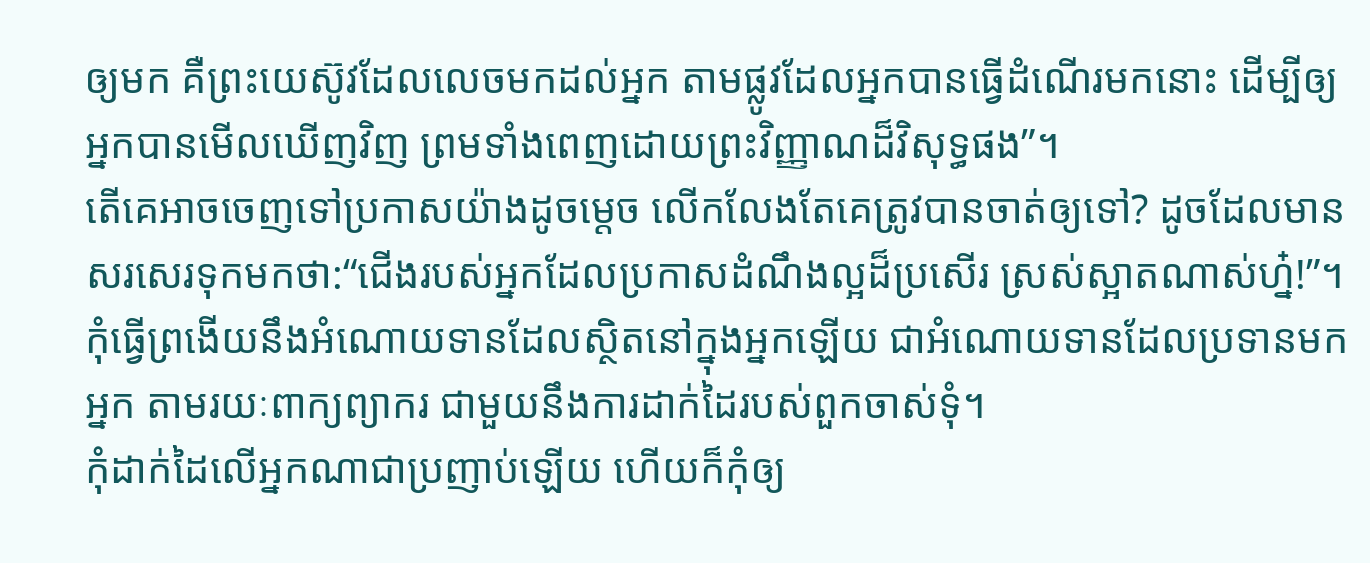ឲ្យមក គឺព្រះយេស៊ូវដែលលេចមកដល់អ្នក តាមផ្លូវដែលអ្នកបានធ្វើដំណើរមកនោះ ដើម្បីឲ្យអ្នកបានមើលឃើញវិញ ព្រមទាំងពេញដោយព្រះវិញ្ញាណដ៏វិសុទ្ធផង”។
តើគេអាចចេញទៅប្រកាសយ៉ាងដូចម្ដេច លើកលែងតែគេត្រូវបានចាត់ឲ្យទៅ? ដូចដែលមានសរសេរទុកមកថា:“ជើងរបស់អ្នកដែលប្រកាសដំណឹងល្អដ៏ប្រសើរ ស្រស់ស្អាតណាស់ហ្ន៎!”។
កុំធ្វើព្រងើយនឹងអំណោយទានដែលស្ថិតនៅក្នុងអ្នកឡើយ ជាអំណោយទានដែលប្រទានមកអ្នក តាមរយៈពាក្យព្យាករ ជាមួយនឹងការដាក់ដៃរបស់ពួកចាស់ទុំ។
កុំដាក់ដៃលើអ្នកណាជាប្រញាប់ឡើយ ហើយក៏កុំឲ្យ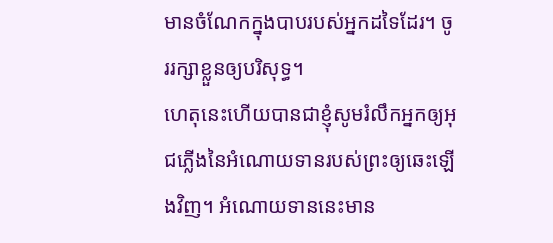មានចំណែកក្នុងបាបរបស់អ្នកដទៃដែរ។ ចូររក្សាខ្លួនឲ្យបរិសុទ្ធ។
ហេតុនេះហើយបានជាខ្ញុំសូមរំលឹកអ្នកឲ្យអុជភ្លើងនៃអំណោយទានរបស់ព្រះឲ្យឆេះឡើងវិញ។ អំណោយទាននេះមាន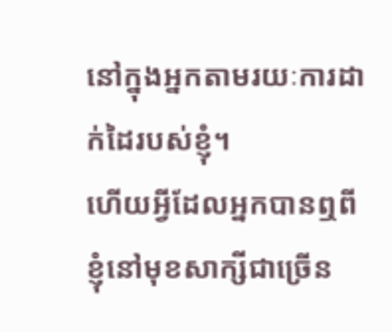នៅក្នុងអ្នកតាមរយៈការដាក់ដៃរបស់ខ្ញុំ។
ហើយអ្វីដែលអ្នកបានឮពីខ្ញុំនៅមុខសាក្សីជាច្រើន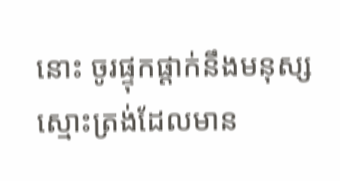នោះ ចូរផ្ទុកផ្ដាក់នឹងមនុស្សស្មោះត្រង់ដែលមាន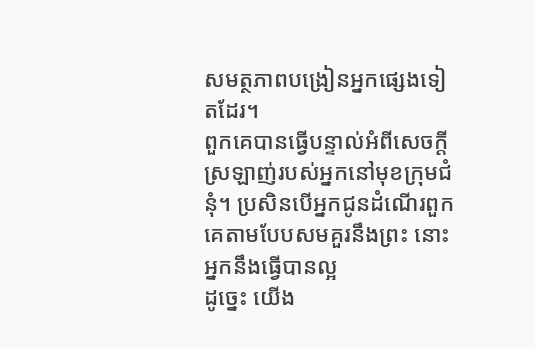សមត្ថភាពបង្រៀនអ្នកផ្សេងទៀតដែរ។
ពួកគេបានធ្វើបន្ទាល់អំពីសេចក្ដីស្រឡាញ់របស់អ្នកនៅមុខក្រុមជំនុំ។ ប្រសិនបើអ្នកជូនដំណើរពួកគេតាមបែបសមគួរនឹងព្រះ នោះអ្នកនឹងធ្វើបានល្អ
ដូច្នេះ យើង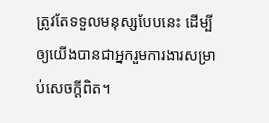ត្រូវតែទទួលមនុស្សបែបនេះ ដើម្បីឲ្យយើងបានជាអ្នករួមការងារសម្រាប់សេចក្ដីពិត។